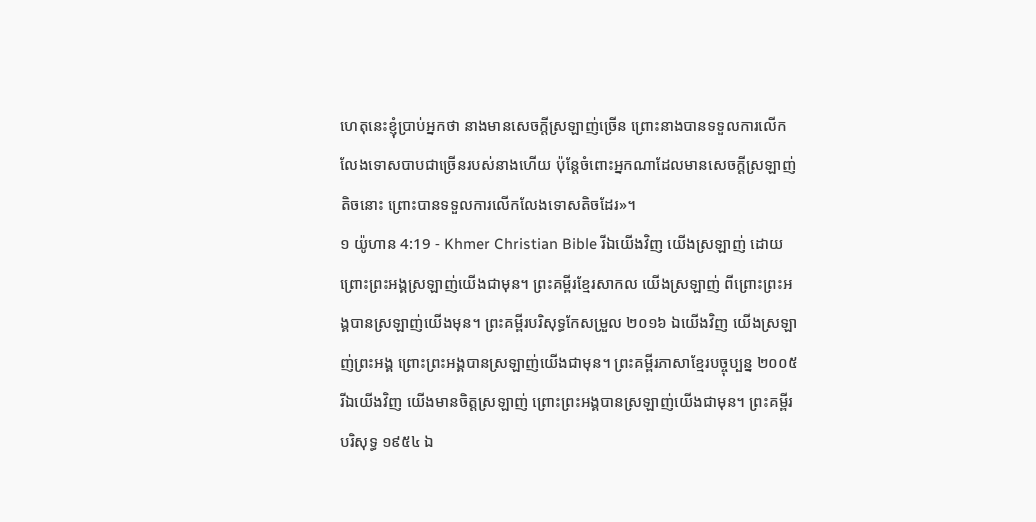ហេតុនេះខ្ញុំប្រាប់អ្នកថា នាងមានសេចក្ដីស្រឡាញ់ច្រើន ព្រោះនាងបានទទួលការលើកលែងទោសបាបជាច្រើនរបស់នាងហើយ ប៉ុន្ដែចំពោះអ្នកណាដែលមានសេចក្ដីស្រឡាញ់តិចនោះ ព្រោះបានទទួលការលើកលែងទោសតិចដែរ»។
១ យ៉ូហាន 4:19 - Khmer Christian Bible រីឯយើងវិញ យើងស្រឡាញ់ ដោយព្រោះព្រះអង្គស្រឡាញ់យើងជាមុន។ ព្រះគម្ពីរខ្មែរសាកល យើងស្រឡាញ់ ពីព្រោះព្រះអង្គបានស្រឡាញ់យើងមុន។ ព្រះគម្ពីរបរិសុទ្ធកែសម្រួល ២០១៦ ឯយើងវិញ យើងស្រឡាញ់ព្រះអង្គ ព្រោះព្រះអង្គបានស្រឡាញ់យើងជាមុន។ ព្រះគម្ពីរភាសាខ្មែរបច្ចុប្បន្ន ២០០៥ រីឯយើងវិញ យើងមានចិត្តស្រឡាញ់ ព្រោះព្រះអង្គបានស្រឡាញ់យើងជាមុន។ ព្រះគម្ពីរបរិសុទ្ធ ១៩៥៤ ឯ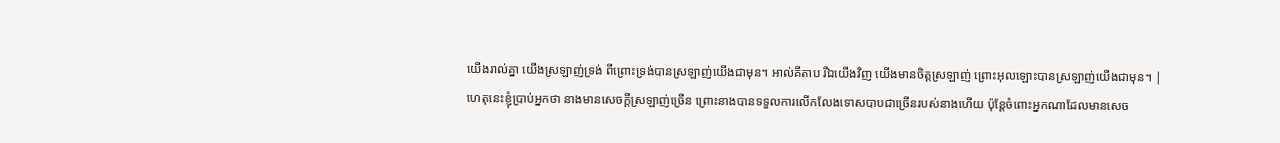យើងរាល់គ្នា យើងស្រឡាញ់ទ្រង់ ពីព្រោះទ្រង់បានស្រឡាញ់យើងជាមុន។ អាល់គីតាប រីឯយើងវិញ យើងមានចិត្ដស្រឡាញ់ ព្រោះអុលឡោះបានស្រឡាញ់យើងជាមុន។ |
ហេតុនេះខ្ញុំប្រាប់អ្នកថា នាងមានសេចក្ដីស្រឡាញ់ច្រើន ព្រោះនាងបានទទួលការលើកលែងទោសបាបជាច្រើនរបស់នាងហើយ ប៉ុន្ដែចំពោះអ្នកណាដែលមានសេច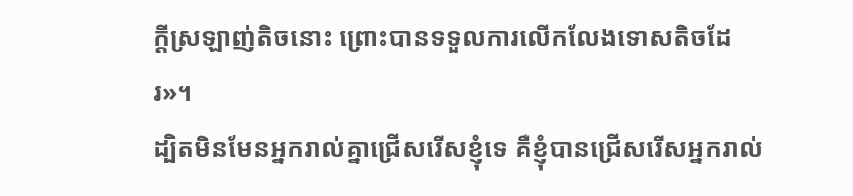ក្ដីស្រឡាញ់តិចនោះ ព្រោះបានទទួលការលើកលែងទោសតិចដែរ»។
ដ្បិតមិនមែនអ្នករាល់គ្នាជ្រើសរើសខ្ញុំទេ គឺខ្ញុំបានជ្រើសរើសអ្នករាល់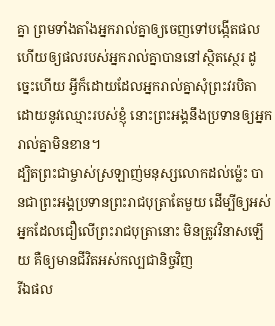គ្នា ព្រមទាំងតាំងអ្នករាល់គ្នាឲ្យចេញទៅបង្កើតផល ហើយឲ្យផលរបស់អ្នករាល់គ្នាបាននៅស្ថិតស្ថេរ ដូច្នេះហើយ អ្វីក៏ដោយដែលអ្នករាល់គ្នាសុំព្រះវរបិតាដោយនូវឈ្មោះរបស់ខ្ញុំ នោះព្រះអង្គនឹងប្រទានឲ្យអ្នករាល់គ្នាមិនខាន។
ដ្បិតព្រះជាម្ចាស់ស្រឡាញ់មនុស្សលោកដល់ម៉្លេះ បានជាព្រះអង្គប្រទានព្រះរាជបុត្រាតែមួយ ដើម្បីឲ្យអស់អ្នកដែលជឿលើព្រះរាជបុត្រានោះ មិនត្រូវវិនាសឡើយ គឺឲ្យមានជីវិតអស់កល្បជានិច្ចវិញ
រីឯផល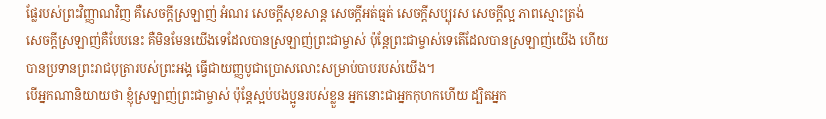ផ្លែរបស់ព្រះវិញ្ញាណវិញ គឺសេចក្ដីស្រឡាញ់ អំណរ សេចក្ដីសុខសាន្ដ សេចក្ដីអត់ធ្មត់ សេចក្ដីសប្បុរស សេចក្តីល្អ ភាពស្មោះត្រង់
សេចក្ដីស្រឡាញ់គឺបែបនេះ គឺមិនមែនយើងទេដែលបានស្រឡាញ់ព្រះជាម្ចាស់ ប៉ុន្ដែព្រះជាម្ចាស់ទេតើដែលបានស្រឡាញ់យើង ហើយបានប្រទានព្រះរាជបុត្រារបស់ព្រះអង្គ ធ្វើជាយញ្ញបូជាប្រោសលោះសម្រាប់បាបរបស់យើង។
បើអ្នកណានិយាយថា ខ្ញុំស្រឡាញ់ព្រះជាម្ចាស់ ប៉ុន្ដែស្អប់បងប្អូនរបស់ខ្លួន អ្នកនោះជាអ្នកកុហកហើយ ដ្បិតអ្នក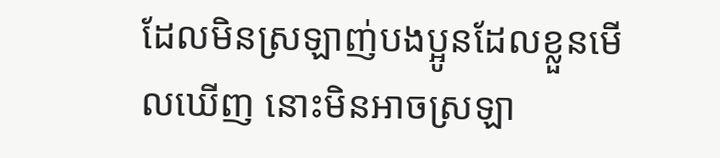ដែលមិនស្រឡាញ់បងប្អូនដែលខ្លួនមើលឃើញ នោះមិនអាចស្រឡា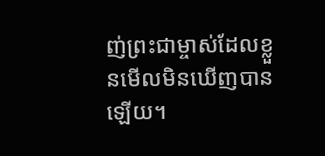ញ់ព្រះជាម្ចាស់ដែលខ្លួនមើលមិនឃើញបានឡើយ។